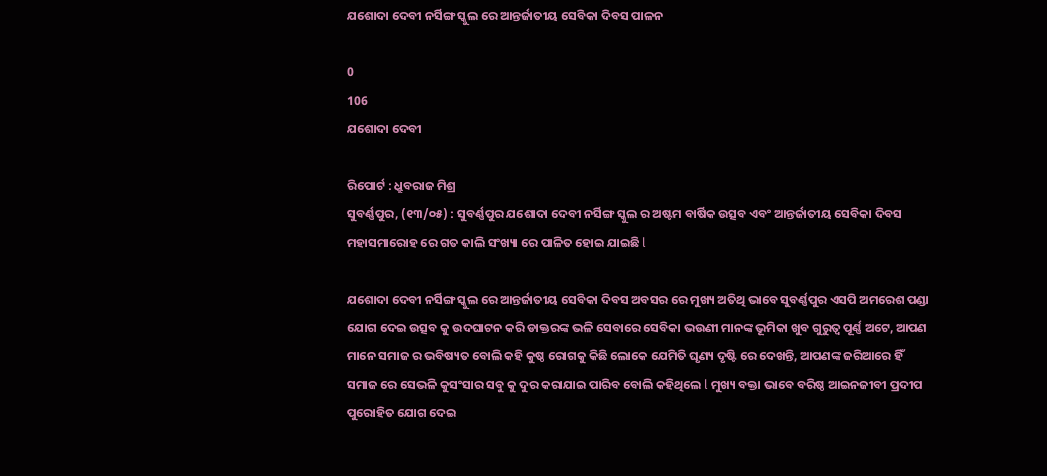ଯଶୋଦା ଦେବୀ ନର୍ସିଙ୍ଗ ସ୍କୁଲ ରେ ଆନ୍ତର୍ଜାତୀୟ ସେବିକା ଦିବସ ପାଳନ

0
106
ଯଶୋଦା ଦେବୀ

ରିପୋର୍ଟ : ଧ୍ରୁବରାଜ ମିଶ୍ର
ସୁବର୍ଣ୍ଣପୁର, (୧୩/୦୫) : ସୁବର୍ଣ୍ଣପୁର ଯଶୋଦା ଦେବୀ ନର୍ସିଙ୍ଗ ସ୍କୁଲ ର ଅଷ୍ଟମ ବାର୍ଷିକ ଉତ୍ସବ ଏବଂ ଆନ୍ତର୍ଜାତୀୟ ସେବିକା ଦିବସ ମହାସମାରୋହ ରେ ଗତ କାଲି ସଂଖ୍ୟା ରେ ପାଳିତ ହୋଇ ଯାଇଛି l

ଯଶୋଦା ଦେବୀ ନର୍ସିଙ୍ଗ ସ୍କୁଲ ରେ ଆନ୍ତର୍ଜାତୀୟ ସେବିକା ଦିବସ ଅବସର ରେ ମୁଖ୍ୟ ଅତିଥି ଭାବେ ସୁବର୍ଣ୍ଣପୁର ଏସପି ଅମରେଶ ପଣ୍ଡା ଯୋଗ ଦେଇ ଉତ୍ସବ କୁ ଉଦଘାଟନ କରି ଡାକ୍ତରଙ୍କ ଭଳି ସେବାରେ ସେବିକା ଭଉଣୀ ମାନଙ୍କ ଭୂମିକା ଖୁବ ଗୁରୁତ୍ୱ ପୂର୍ଣ୍ଣ ଅଟେ, ଆପଣ ମାନେ ସମାଜ ର ଭବିଷ୍ୟତ ବୋଲି କହି କୁଷ୍ଠ ରୋଗକୁ କିଛି ଲୋକେ ଯେମିତି ଘୃଣ୍ୟ ଦୃଷ୍ଟି ରେ ଦେଖନ୍ତି, ଆପଣଙ୍କ ଜରିଆରେ ହିଁ ସମାଜ ରେ ସେଭଳି କୁସଂସାର ସବୁ କୁ ଦୁର କରାଯାଇ ପାରିବ ବୋଲି କହିଥିଲେ l ମୁଖ୍ୟ ବକ୍ତା ଭାବେ ବରିଷ୍ଠ ଆଇନଜୀବୀ ପ୍ରଦୀପ ପୁରୋହିତ ଯୋଗ ଦେଇ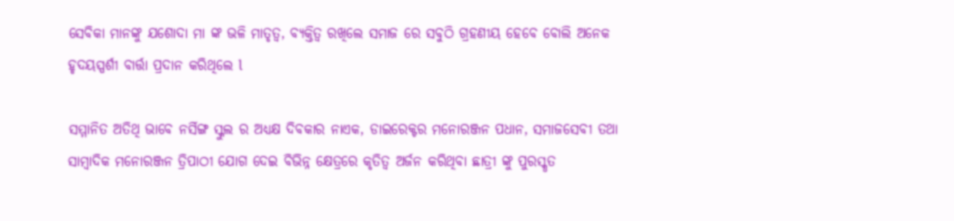ସେବିକା ମାନଙ୍କୁ ଯଶୋଦା ମା ଙ୍କ ଭଳି ମାତୃତ୍ୱ, ବ୍ୟକ୍ତିତ୍ୱ ରଖିଲେ ସମାଜ ରେ ସବୁଠି ଗ୍ରହଣୀୟ ହେବେ ବୋଲି ଅନେକ ହୃଦୟସ୍ପର୍ଶୀ ବାର୍ତ୍ତା ପ୍ରଦାନ କରିଥିଲେ l

ସମ୍ମାନିତ ଅତିଥି ଭାବେ ନର୍ସିଙ୍ଗ ସ୍କୁଲ ର ଅଧ୍ୟକ୍ଷ ଦିବକାର ନାଏକ, ଡାଇରେକ୍ଟର ମନୋରଞ୍ଜନ ପଧାନ, ସମାଜସେବୀ ତଥା ସାମ୍ବାଦିକ ମନୋରଞ୍ଜନ ତ୍ରିପାଠୀ ଯୋଗ ଦେଇ ବିଭିନ୍ନ କ୍ଷେତ୍ରରେ କୃତିତ୍ବ ଅର୍ଜନ କରିଥିବା ଛାତ୍ରୀ ଙ୍କୁ ପୁରସ୍କୃତ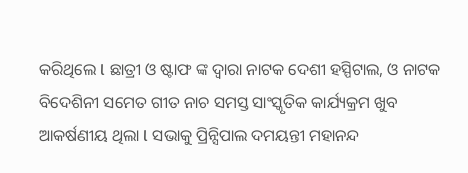କରିଥିଲେ l ଛାତ୍ରୀ ଓ ଷ୍ଟାଫ ଙ୍କ ଦ୍ୱାରା ନାଟକ ଦେଶୀ ହସ୍ପିଟାଲ, ଓ ନାଟକ ବିଦେଶିନୀ ସମେତ ଗୀତ ନାଚ ସମସ୍ତ ସାଂସ୍କୃତିକ କାର୍ଯ୍ୟକ୍ରମ ଖୁବ ଆକର୍ଷଣୀୟ ଥିଲା l ସଭାକୁ ପ୍ରିନ୍ସିପାଲ ଦମୟନ୍ତୀ ମହାନନ୍ଦ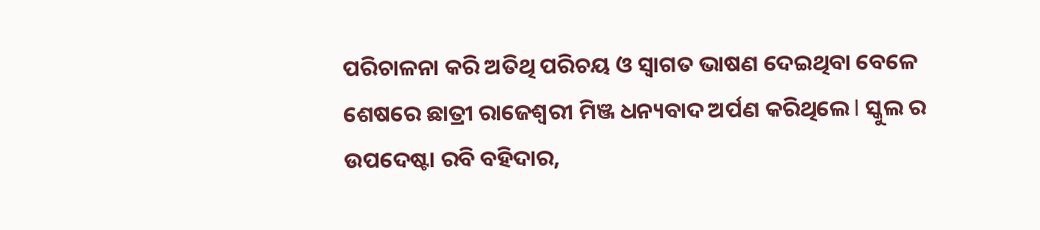ପରିଚାଳନା କରି ଅତିଥି ପରିଚୟ ଓ ସ୍ୱାଗତ ଭାଷଣ ଦେଇଥିବା ବେଳେ ଶେଷରେ ଛାତ୍ରୀ ରାଜେଶ୍ବରୀ ମିଞ୍ଜ ଧନ୍ୟବାଦ ଅର୍ପଣ କରିଥିଲେ l ସ୍କୁଲ ର ଉପଦେଷ୍ଟା ରବି ବହିଦାର,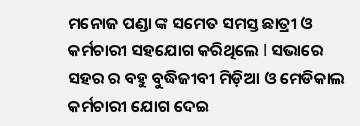ମନୋଜ ପଣ୍ଡା ଙ୍କ ସମେତ ସମସ୍ତ ଛାତ୍ରୀ ଓ କର୍ମଚାରୀ ସହଯୋଗ କରିଥିଲେ l ସଭାରେ ସହର ର ବହୁ ବୁଦ୍ଧିଜୀବୀ ମିଡ଼ିଆ ଓ ମେଡିକାଲ କର୍ମଚାରୀ ଯୋଗ ଦେଇ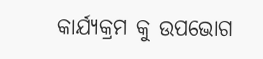କାର୍ଯ୍ୟକ୍ରମ କୁ ଉପଭୋଗ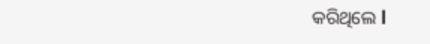କରିଥିଲେ l